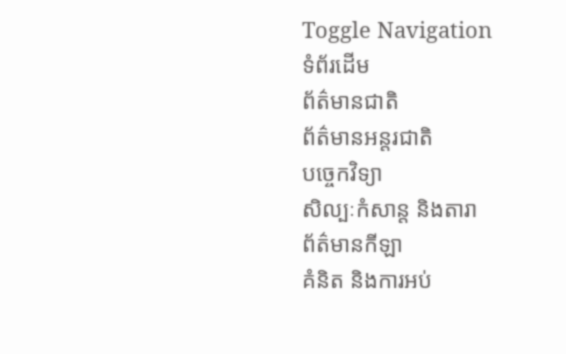Toggle Navigation
ទំព័រដើម
ព័ត៌មានជាតិ
ព័ត៌មានអន្តរជាតិ
បច្ចេកវិទ្យា
សិល្បៈកំសាន្ត និងតារា
ព័ត៌មានកីឡា
គំនិត និងការអប់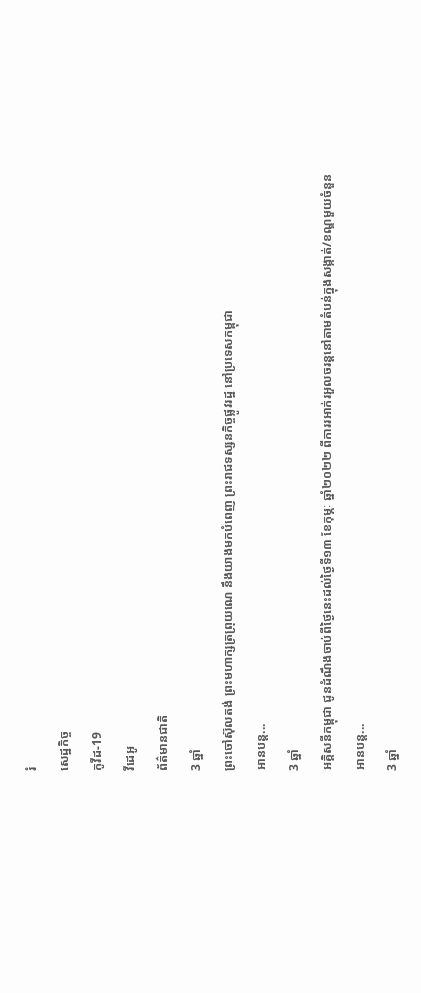រំ
សេដ្ឋកិច្ច
កូវីដ-19
វីដេអូ
ព័ត៌មានជាតិ
3 ឆ្នាំ
ព្រះចៅស៊ុលតង់ ព្រះមហាក្សត្រព្រុយណេ នឹងយាងមកបំពេញ ព្រះរាជទស្សនកិច្ចផ្លូវរដ្ឋ នៅប្រទេសកម្ពុជា
អានបន្ត...
3 ឆ្នាំ
អគ្គិសនីកម្ពុជា ជូនដំណឹងចាប់ពីថ្ងៃនេះដល់ថ្ងៃទី១៣ ខែកុម្ភៈ ឆ្នាំ២០២២ ពីការរអាក់រអួលចរន្តនៅតាមតំបន់ក្នុងសង្កាត់/ខណ្ឌមួយចំនួន
អានបន្ត...
3 ឆ្នាំ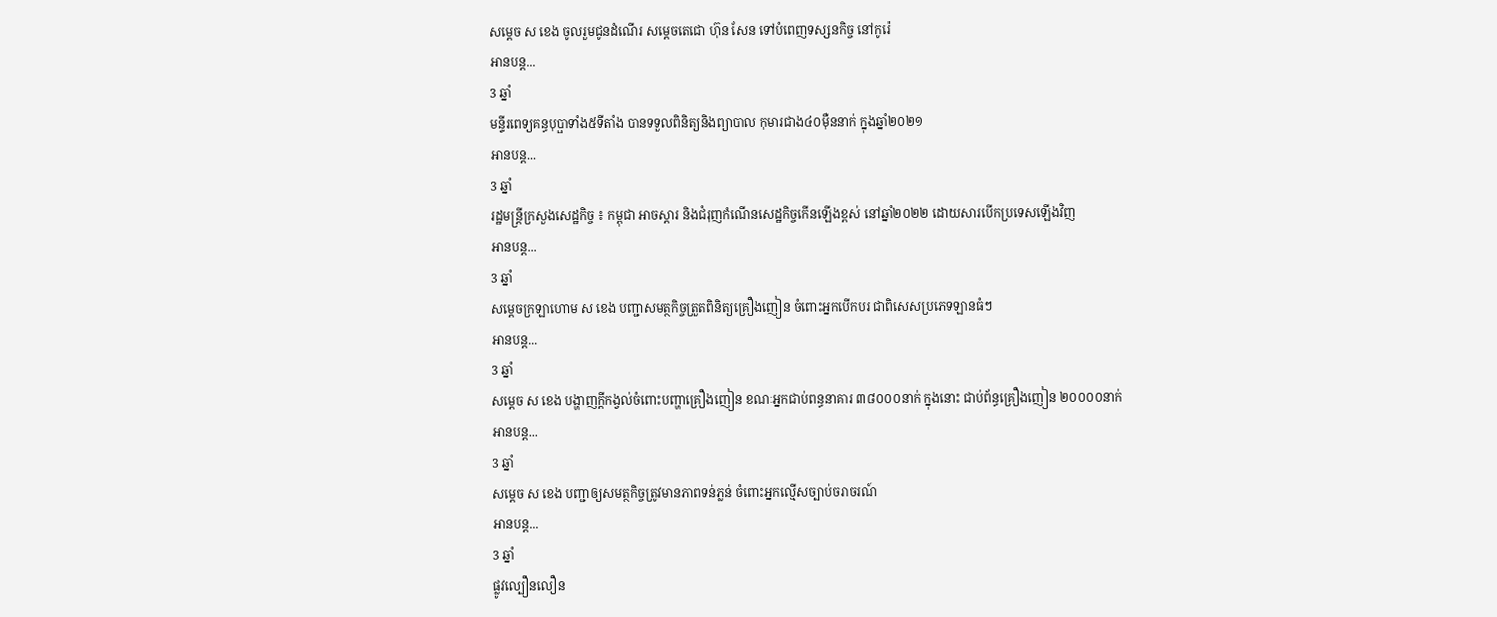សម្តេច ស ខេង ចូលរួមជូនដំណើរ សម្តេចតេជោ ហ៊ុន សែន ទៅបំពេញទស្សនកិច្ច នៅកូរ៉េ
អានបន្ត...
3 ឆ្នាំ
មន្ទីរពេទ្យគន្ធបុប្ផាទាំង៥ទីតាំង បានទទួលពិនិត្យនិងព្យាបាល កុមារជាង៤០ម៉ឺននាក់ ក្នុងឆ្នាំ២០២១
អានបន្ត...
3 ឆ្នាំ
រដ្ឋមន្ត្រីក្រសួងសេដ្ឋកិច្ច ៖ កម្ពុជា អាចស្តារ និងជំរុញកំណើនសេដ្ឋកិច្ចកើនឡើងខ្ពស់ នៅឆ្នាំ២០២២ ដោយសារបើកប្រទេសឡើងវិញ
អានបន្ត...
3 ឆ្នាំ
សម្តេចក្រឡាហោម ស ខេង បញ្ជាសមត្ថកិច្ចត្រួតពិនិត្យគ្រឿងញៀន ចំពោះអ្នកបើកបរ ជាពិសេសប្រភេទឡានធំៗ
អានបន្ត...
3 ឆ្នាំ
សម្តេច ស ខេង បង្ហាញក្ដីកង្វល់ចំពោះបញ្ហាគ្រឿងញៀន ខណៈអ្នកជាប់ពន្ធនាគារ ៣៨០០០នាក់ ក្នុងនោះ ជាប់ព័ន្ធគ្រឿងញៀន ២០០០០នាក់
អានបន្ត...
3 ឆ្នាំ
សម្ដេច ស ខេង បញ្ជាឲ្យសមត្ថកិច្ចត្រូវមានភាពទន់ភ្លន់ ចំពោះអ្នកល្មើសច្បាប់ចរាចរណ៍
អានបន្ត...
3 ឆ្នាំ
ផ្លូវល្បឿនលឿន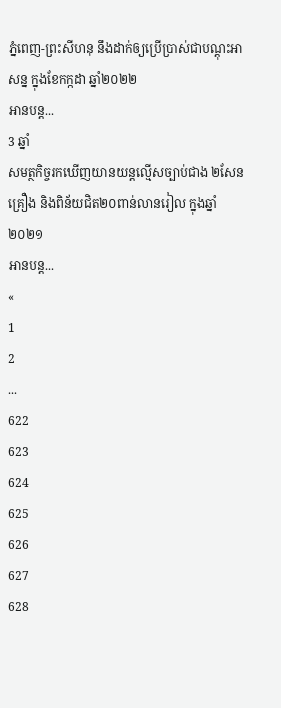ភ្នំពេញ-ព្រះសីហនុ នឹងដាក់ឲ្យប្រើប្រាស់ជាបណ្ដុះអាសន្ន ក្នុងខែកក្កដា ឆ្នាំ២០២២
អានបន្ត...
3 ឆ្នាំ
សមត្ថកិច្ចរកឃើញយានយន្ដល្មើសច្បាប់ជាង ២សែនគ្រឿង និងពិន័យជិត២០ពាន់លានរៀល ក្នុងឆ្នាំ២០២១
អានបន្ត...
«
1
2
...
622
623
624
625
626
627
628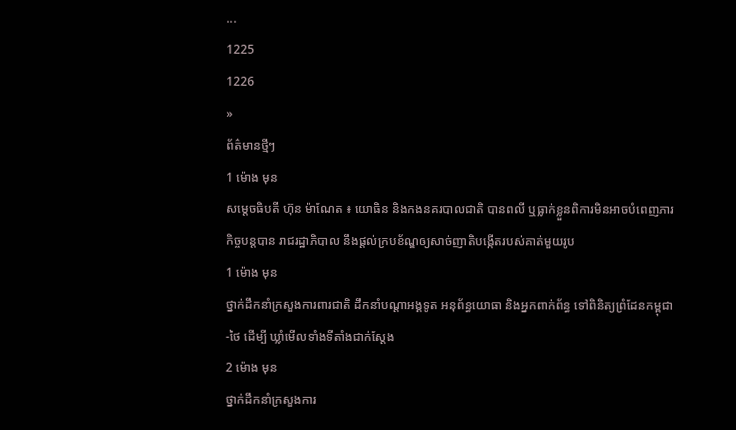...
1225
1226
»
ព័ត៌មានថ្មីៗ
1 ម៉ោង មុន
សម្ដេចធិបតី ហ៊ុន ម៉ាណែត ៖ យោធិន និងកងនគរបាលជាតិ បានពលី ឬធ្លាក់ខ្លួនពិការមិនអាចបំពេញភារកិច្ចបន្តបាន រាជរដ្ឋាភិបាល នឹងផ្ដល់ក្របខ័ណ្ឌឲ្យសាច់ញាតិបង្កើតរបស់គាត់មួយរូប
1 ម៉ោង មុន
ថ្នាក់ដឹកនាំក្រសួងការពារជាតិ ដឹកនាំបណ្តាអង្គទូត អនុព័ន្ធយោធា និងអ្នកពាក់ព័ន្ធ ទៅពិនិត្យព្រំដែនកម្ពុជា-ថៃ ដើម្បី ឃ្លាំមើលទាំងទីតាំងជាក់ស្តែង
2 ម៉ោង មុន
ថ្នាក់ដឹកនាំក្រសួងការ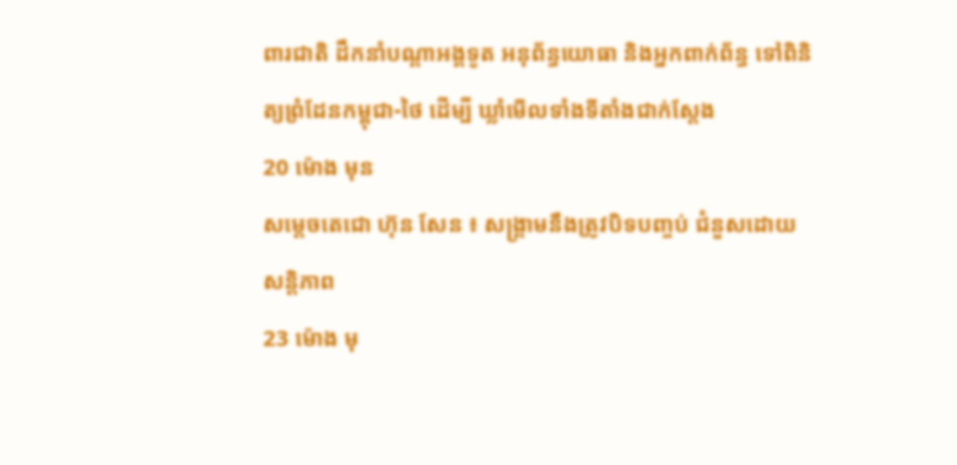ពារជាតិ ដឹកនាំបណ្តាអង្គទូត អនុព័ន្ធយោធា និងអ្នកពាក់ព័ន្ធ ទៅពិនិត្យព្រំដែនកម្ពុជា-ថៃ ដើម្បី ឃ្លាំមើលទាំងទីតាំងជាក់ស្តែង
20 ម៉ោង មុន
សម្តេចតេជោ ហ៊ុន សែន ៖ សង្គ្រាមនឹងត្រូវបិទបញ្ចប់ ជំនួសដោយសន្តិភាព
23 ម៉ោង មុ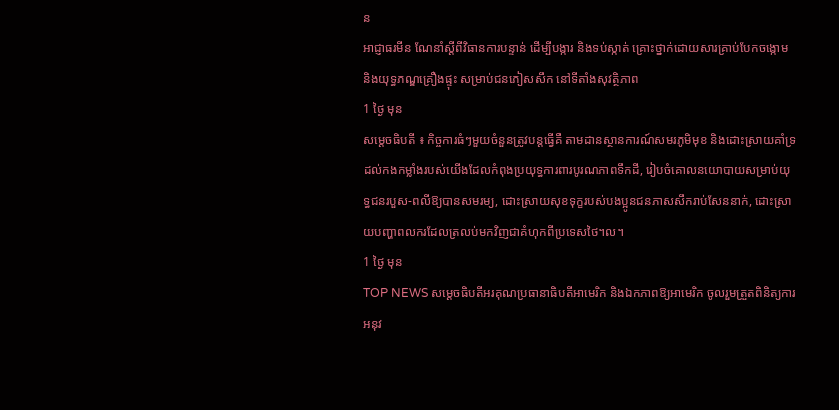ន
អាជ្ញាធរមីន ណែនាំស្ដីពីវិធានការបន្ទាន់ ដើម្បីបង្ការ និងទប់ស្កាត់ គ្រោះថ្នាក់ដោយសារគ្រាប់បែកចង្កោម និងយុទ្ធភណ្ឌគ្រឿងផ្ទុះ សម្រាប់ជនភៀសសឹក នៅទីតាំងសុវត្ថិភាព
1 ថ្ងៃ មុន
សម្តេចធិបតី ៖ កិច្ចការធំៗមួយចំនួនត្រូវបន្តធ្វើគឺ តាមដានស្ថានការណ៍សមរភូមិមុខ និងដោះស្រាយគាំទ្រដល់កងកម្លាំងរបស់យើងដែលកំពុងប្រយុទ្ធការពារបូរណភាពទឹកដី, រៀបចំគោលនយោបាយសម្រាប់យុទ្ធជនរបួស-ពលីឱ្យបានសមរម្យ, ដោះស្រាយសុខទុក្ខរបស់បងប្អូនជនភាសសឹករាប់សែននាក់, ដោះស្រាយបញ្ហាពលករដែលត្រលប់មកវិញជាគំហុកពីប្រទេសថៃ។ល។
1 ថ្ងៃ មុន
TOP NEWS សម្តេចធិបតីអរគុណប្រធានាធិបតីអាមេរិក និងឯកភាពឱ្យអាមេរិក ចូលរួមត្រួតពិនិត្យការអនុវ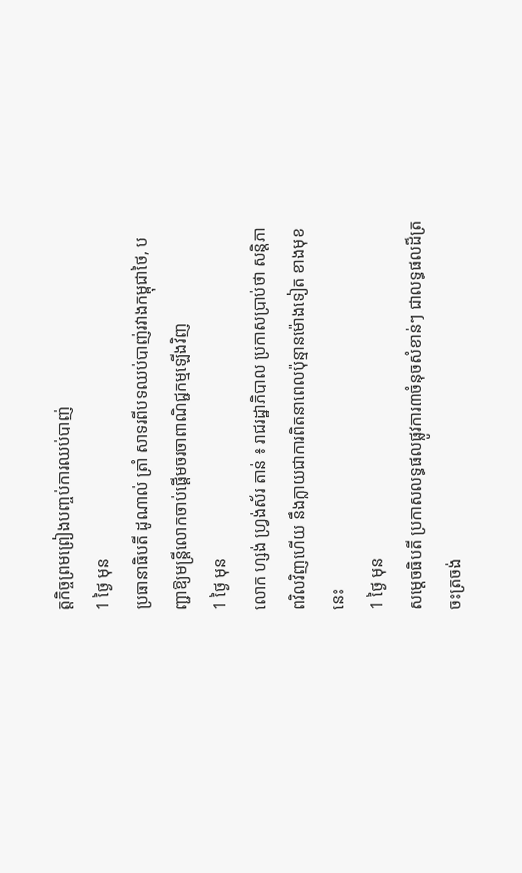ត្តកិច្ចព្រមព្រៀងបញ្ចប់ការឈប់បាញ់
1 ថ្ងៃ មុន
ប្រធានាធិបតី ដូណាល់ ត្រាំ សាទរពីបទឈប់បាញ់រវាងកម្ពុជាថៃ, បញ្ជាឱ្យមន្ត្រីលោកចាប់ផ្តើមចរចាពាណិជ្ជកម្មឡើងវិញ
1 ថ្ងៃ មុន
លោក ហ្សង់ ហ្វ្រង់ស័រ តាន់ ៖ រាជរដ្ឋាភិបាល ប្រកាសប្រាប់ថា សន្ដិភាពវិលវិញហើយ នឹងក្លាយជាការពិតនាពេលប៉ុន្មានម៉ោងទៀត ខាងមុខនេះ
1 ថ្ងៃ មុន
សម្តេចធិបតី ប្រកាសលទ្ធផលផ្លូវការ៣ចំនុចសំខាន់ៗ ជាលទ្ធផលដ៏ត្រចះត្រចង់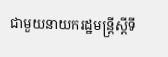ជាមួយនាយករដ្ឋមន្ត្រីស្តីទី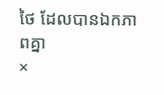ថៃ ដែលបានឯកភាពគ្នា
×